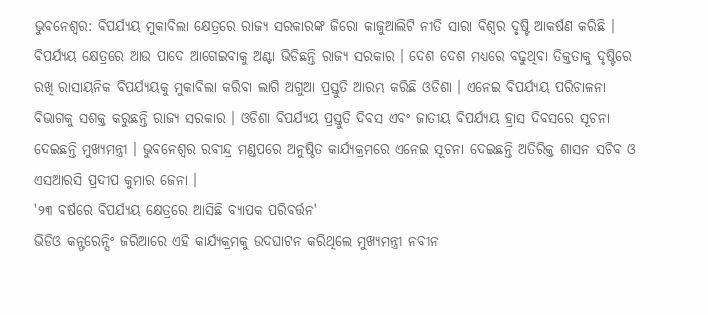ଭୁବନେଶ୍ବର: ବିପର୍ଯ୍ୟୟ ମୁକାବିଲା କ୍ଷେତ୍ରରେ ରାଜ୍ୟ ସରକାରଙ୍କ ଜିରୋ କାଜୁଆଲିଟି ନୀତି ସାରା ବିଶ୍ବର ଦୃଷ୍ଟି ଆକର୍ଷଣ କରିଛି । ବିପର୍ଯ୍ୟୟ କ୍ଷେତ୍ରରେ ଆଉ ପାଦେ ଆଗେଇବାକୁ ଅଣ୍ଟା ଭିଡିଛନ୍ତି ରାଜ୍ୟ ସରକାର । ଦେଶ ଦେଶ ମଧ୍ୟରେ ବଢୁଥିବା ତିକ୍ତତାକୁ ଦୃଷ୍ଟିରେ ରଖି ରାସାୟନିକ ବିପର୍ଯ୍ୟୟକୁ ମୁକାବିଲା କରିବା ଲାଗି ଅଗୁଆ ପ୍ରସ୍ତୁତି ଆରମ୍ଭ କରିଛି ଓଡିଶା । ଏନେଇ ବିପର୍ଯ୍ୟୟ ପରିଚାଳନା ବିଭାଗକୁ ସଶକ୍ତ କରୁଛନ୍ତି ରାଜ୍ୟ ସରକାର । ଓଡିଶା ବିପର୍ଯ୍ୟୟ ପ୍ରସ୍ତୁତି ଦିବସ ଏବଂ ଜାତୀୟ ବିପର୍ଯ୍ୟୟ ହ୍ରାସ ଦିବସରେ ସୂଚନା ଦେଇଛନ୍ତି ମୁଖ୍ୟମନ୍ତ୍ରୀ । ଭୁବନେଶ୍ବର ରବୀନ୍ଦ୍ର ମଣ୍ଡପରେ ଅନୁଷ୍ଠିତ କାର୍ଯ୍ୟକ୍ରମରେ ଏନେଇ ସୂଚନା ଦେଇଛନ୍ତି ଅତିରିକ୍ତ ଶାସନ ସଚିବ ଓ ଏସଆରସି ପ୍ରଦୀପ କୁମାର ଜେନା ।
'୨୩ ବର୍ଷରେ ବିପର୍ଯ୍ୟୟ କ୍ଷେତ୍ରରେ ଆସିଛି ବ୍ୟାପକ ପରିବର୍ତ୍ତନ'
ଭିଡିଓ କନ୍ଫରେନ୍ସିଂ ଜରିଆରେ ଏହି କାର୍ଯ୍ୟକ୍ରମକୁ ଉଦଘାଟନ କରିଥିଲେ ମୁଖ୍ୟମନ୍ତ୍ରୀ ନବୀନ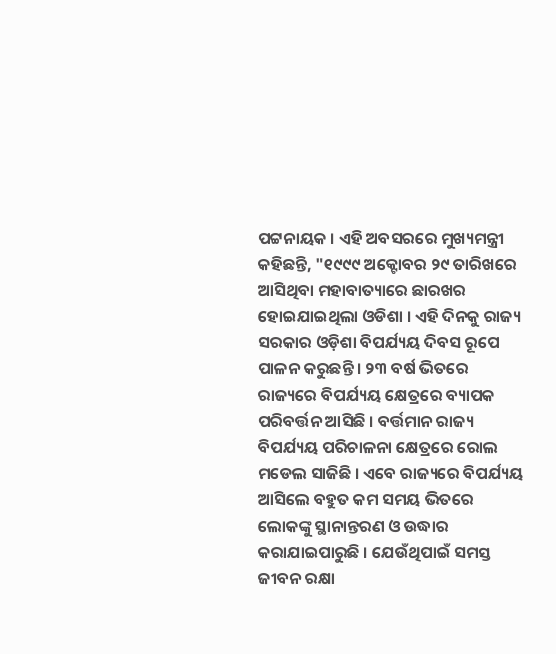ପଟ୍ଟନାୟକ । ଏହି ଅବସରରେ ମୁଖ୍ୟମନ୍ତ୍ରୀ କହିଛନ୍ତି, "୧୯୯୯ ଅକ୍ଟୋବର ୨୯ ତାରିଖରେ ଆସିଥିବା ମହାବାତ୍ୟାରେ ଛାରଖର ହୋଇଯାଇଥିଲା ଓଡିଶା । ଏହି ଦିନକୁ ରାଜ୍ୟ ସରକାର ଓଡ଼ିଶା ବିପର୍ଯ୍ୟୟ ଦିବସ ରୂପେ ପାଳନ କରୁଛନ୍ତି । ୨୩ ବର୍ଷ ଭିତରେ ରାଜ୍ୟରେ ବିପର୍ଯ୍ୟୟ କ୍ଷେତ୍ରରେ ବ୍ୟାପକ ପରିବର୍ତ୍ତନ ଆସିଛି । ବର୍ତ୍ତମାନ ରାଜ୍ୟ ବିପର୍ଯ୍ୟୟ ପରିଚାଳନା କ୍ଷେତ୍ରରେ ରୋଲ ମଡେଲ ସାଜିଛି । ଏବେ ରାଜ୍ୟରେ ବିପର୍ଯ୍ୟୟ ଆସିଲେ ବହୁତ କମ ସମୟ ଭିତରେ ଲୋକଙ୍କୁ ସ୍ଥାନାନ୍ତରଣ ଓ ଉଦ୍ଧାର କରାଯାଇପାରୁଛି । ଯେଉଁଥିପାଇଁ ସମସ୍ତ ଜୀବନ ରକ୍ଷା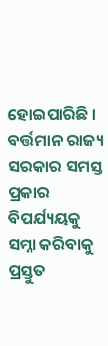ହୋଇପାରିଛି । ବର୍ତ୍ତମାନ ରାଜ୍ୟ ସରକାର ସମସ୍ତ ପ୍ରକାର ବିପର୍ଯ୍ୟୟକୁ ସମ୍ନା କରିବାକୁ ପ୍ରସ୍ତୁତ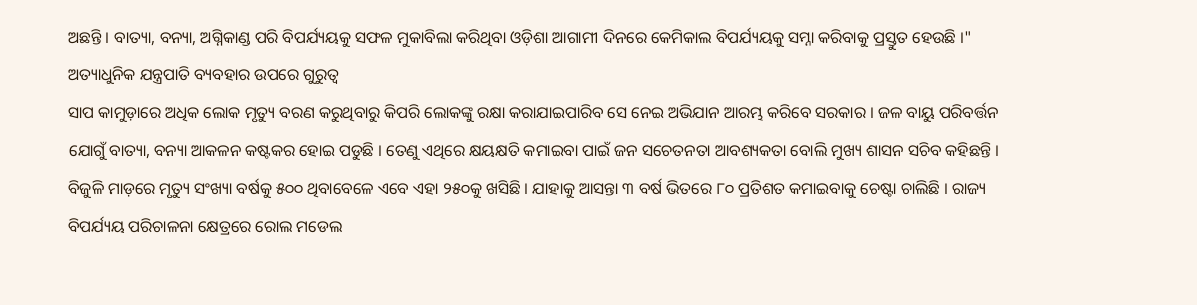ଅଛନ୍ତି । ବାତ୍ୟା, ବନ୍ୟା, ଅଗ୍ନିକାଣ୍ଡ ପରି ବିପର୍ଯ୍ୟୟକୁ ସଫଳ ମୁକାବିଲା କରିଥିବା ଓଡ଼ିଶା ଆଗାମୀ ଦିନରେ କେମିକାଲ ବିପର୍ଯ୍ୟୟକୁ ସମ୍ନା କରିବାକୁ ପ୍ରସ୍ତୁତ ହେଉଛି ।"
ଅତ୍ୟାଧୁନିକ ଯନ୍ତ୍ରପାତି ବ୍ୟବହାର ଉପରେ ଗୁରୁତ୍ବ
ସାପ କାମୁଡ଼ାରେ ଅଧିକ ଲୋକ ମୃତ୍ୟୁ ବରଣ କରୁଥିବାରୁ କିପରି ଲୋକଙ୍କୁ ରକ୍ଷା କରାଯାଇପାରିବ ସେ ନେଇ ଅଭିଯାନ ଆରମ୍ଭ କରିବେ ସରକାର । ଜଳ ବାୟୁ ପରିବର୍ତ୍ତନ ଯୋଗୁଁ ବାତ୍ୟା, ବନ୍ୟା ଆକଳନ କଷ୍ଟକର ହୋଇ ପଡୁଛି । ତେଣୁ ଏଥିରେ କ୍ଷୟକ୍ଷତି କମାଇବା ପାଇଁ ଜନ ସଚେତନତା ଆବଶ୍ୟକତା ବୋଲି ମୁଖ୍ୟ ଶାସନ ସଚିବ କହିଛନ୍ତି । ବିଜୁଳି ମାଡ଼ରେ ମୃତ୍ୟୁ ସଂଖ୍ୟା ବର୍ଷକୁ ୫୦୦ ଥିବାବେଳେ ଏବେ ଏହା ୨୫୦କୁ ଖସିଛି । ଯାହାକୁ ଆସନ୍ତା ୩ ବର୍ଷ ଭିତରେ ୮୦ ପ୍ରତିଶତ କମାଇବାକୁ ଚେଷ୍ଟା ଚାଲିଛି । ରାଜ୍ୟ ବିପର୍ଯ୍ୟୟ ପରିଚାଳନା କ୍ଷେତ୍ରରେ ରୋଲ ମଡେଲ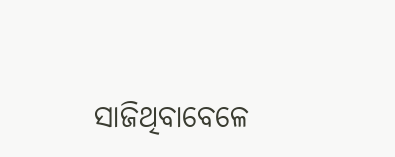ସାଜିଥିବାବେଳେ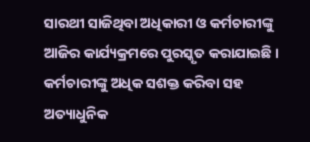ସାରଥୀ ସାଜିଥିବା ଅଧିକାରୀ ଓ କର୍ମଚାରୀଙ୍କୁ ଆଜିର କାର୍ଯ୍ୟକ୍ରମରେ ପୁରସ୍କୃତ କରାଯାଇଛି । କର୍ମଚାରୀଙ୍କୁ ଅଧିକ ସଶକ୍ତ କରିବା ସହ ଅତ୍ୟାଧୁନିକ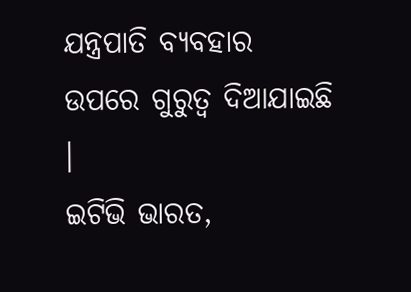ଯନ୍ତ୍ରପାତି ବ୍ୟବହାର ଉପରେ ଗୁରୁତ୍ବ ଦିଆଯାଇଛି ।
ଇଟିଭି ଭାରତ,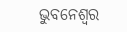ଭୁବନେଶ୍ବର